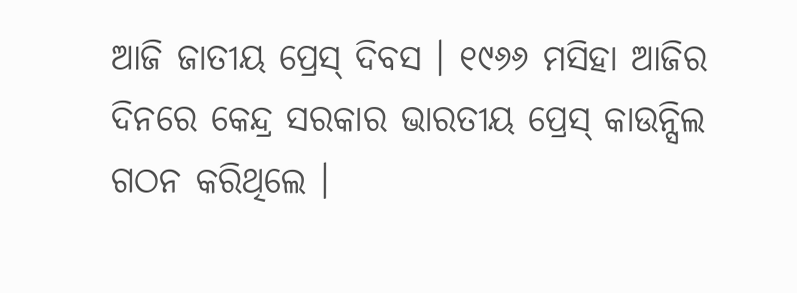ଆଜି ଜାତୀୟ ପ୍ରେସ୍ ଦିବସ । ୧୯୬୬ ମସିହା ଆଜିର ଦିନରେ କେନ୍ଦ୍ର ସରକାର ଭାରତୀୟ ପ୍ରେସ୍ କାଉନ୍ସିଲ ଗଠନ କରିଥିଲେ ।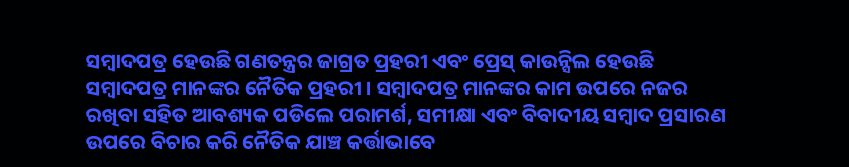ସମ୍ବାଦପତ୍ର ହେଉଛି ଗଣତନ୍ତ୍ରର ଜାଗ୍ରତ ପ୍ରହରୀ ଏବଂ ପ୍ରେସ୍ କାଉନ୍ସିଲ ହେଉଛି ସମ୍ବାଦପତ୍ର ମାନଙ୍କର ନୈତିକ ପ୍ରହରୀ । ସମ୍ବାଦପତ୍ର ମାନଙ୍କର କାମ ଉପରେ ନଜର ରଖିବା ସହିତ ଆବଶ୍ୟକ ପଡିଲେ ପରାମର୍ଶ, ସମୀକ୍ଷା ଏବଂ ବିବାଦୀୟ ସମ୍ବାଦ ପ୍ରସାରଣ ଉପରେ ବିଚାର କରି ନୈତିକ ଯାଞ୍ଚ କର୍ତ୍ତାଭାବେ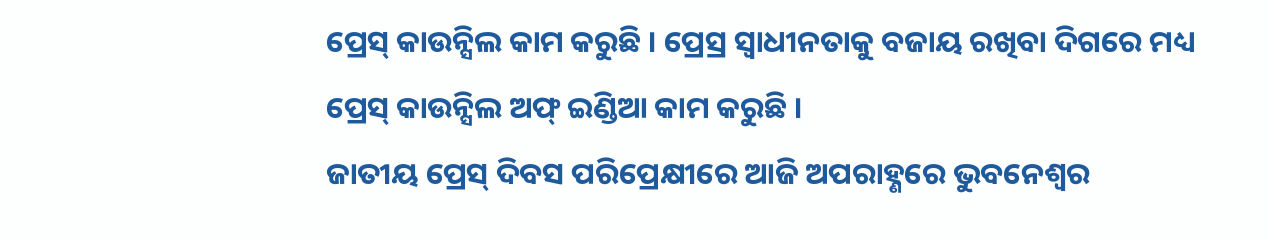ପ୍ରେସ୍ କାଉନ୍ସିଲ କାମ କରୁଛି । ପ୍ରେସ୍ର ସ୍ୱାଧୀନତାକୁ ବଜାୟ ରଖିବା ଦିଗରେ ମଧ୍ୟ ପ୍ରେସ୍ କାଉନ୍ସିଲ ଅଫ୍ ଇଣ୍ଡିଆ କାମ କରୁଛି ।
ଜାତୀୟ ପ୍ରେସ୍ ଦିବସ ପରିପ୍ରେକ୍ଷୀରେ ଆଜି ଅପରାହ୍ଣରେ ଭୁବନେଶ୍ୱର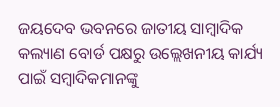ଜୟଦେବ ଭବନରେ ଜାତୀୟ ସାମ୍ବାଦିକ କଲ୍ୟାଣ ବୋର୍ଡ ପକ୍ଷରୁ ଉଲ୍ଲେଖନୀୟ କାର୍ଯ୍ୟ ପାଇଁ ସମ୍ବାଦିକମାନଙ୍କୁ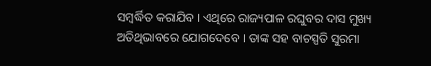ସମ୍ବର୍ଦ୍ଧିତ କରାଯିବ । ଏଥିରେ ରାଜ୍ୟପାଳ ରଘୁବର ଦାସ ମୁଖ୍ୟ ଅତିଥିଭାବରେ ଯୋଗଦେବେ । ତାଙ୍କ ସହ ବାଚସ୍ପତି ସୁରମା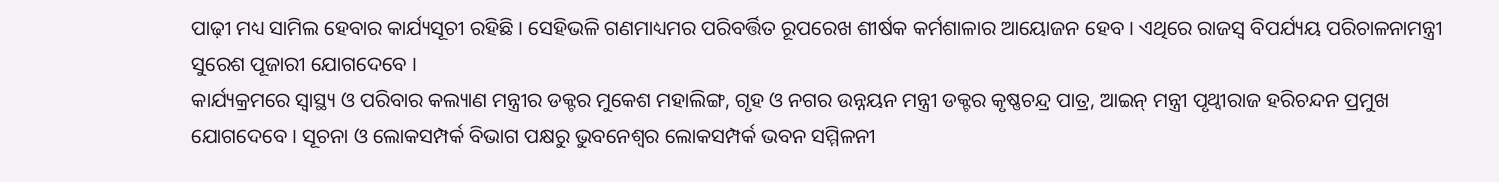ପାଢ଼ୀ ମଧ୍ୟ ସାମିଲ ହେବାର କାର୍ଯ୍ୟସୂଚୀ ରହିଛି । ସେହିଭଳି ଗଣମାଧ୍ୟମର ପରିବର୍ତ୍ତିତ ରୂପରେଖ ଶୀର୍ଷକ କର୍ମଶାଳାର ଆୟୋଜନ ହେବ । ଏଥିରେ ରାଜସ୍ୱ ବିପର୍ଯ୍ୟୟ ପରିଚାଳନାମନ୍ତ୍ରୀ ସୁରେଶ ପୂଜାରୀ ଯୋଗଦେବେ ।
କାର୍ଯ୍ୟକ୍ରମରେ ସ୍ୱାସ୍ଥ୍ୟ ଓ ପରିବାର କଲ୍ୟାଣ ମନ୍ତ୍ରୀର ଡକ୍ଟର ମୁକେଶ ମହାଲିଙ୍ଗ, ଗୃହ ଓ ନଗର ଉନ୍ନୟନ ମନ୍ତ୍ରୀ ଡକ୍ଟର କୃଷ୍ଣଚନ୍ଦ୍ର ପାତ୍ର, ଆଇନ୍ ମନ୍ତ୍ରୀ ପୃଥ୍ୱୀରାଜ ହରିଚନ୍ଦନ ପ୍ରମୁଖ ଯୋଗଦେବେ । ସୂଚନା ଓ ଲୋକସମ୍ପର୍କ ବିଭାଗ ପକ୍ଷରୁ ଭୁବନେଶ୍ୱର ଲୋକସମ୍ପର୍କ ଭବନ ସମ୍ମିଳନୀ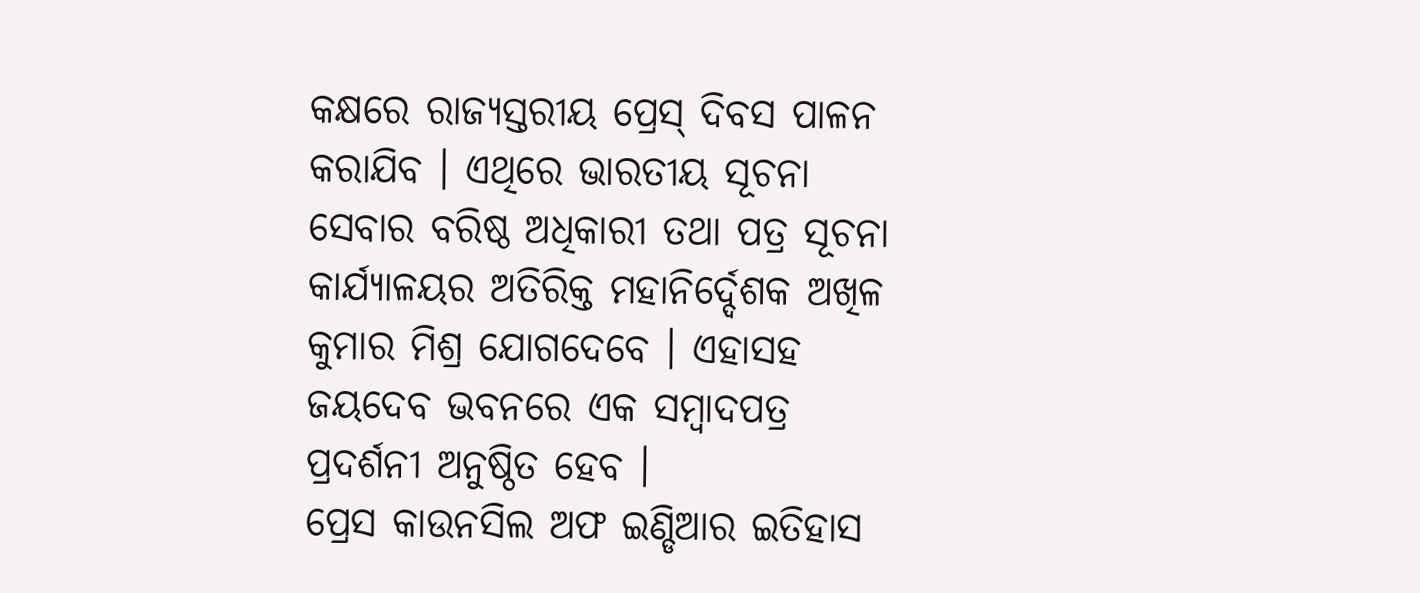କକ୍ଷରେ ରାଜ୍ୟସ୍ତରୀୟ ପ୍ରେସ୍ ଦିବସ ପାଳନ କରାଯିବ । ଏଥିରେ ଭାରତୀୟ ସୂଚନା ସେବାର ବରିଷ୍ଠ ଅଧିକାରୀ ତଥା ପତ୍ର ସୂଚନା କାର୍ଯ୍ୟାଳୟର ଅତିରିକ୍ତ ମହାନିର୍ଦ୍ଦେଶକ ଅଖିଳ କୁମାର ମିଶ୍ର ଯୋଗଦେବେ । ଏହାସହ ଜୟଦେବ ଭବନରେ ଏକ ସମ୍ବାଦପତ୍ର ପ୍ରଦର୍ଶନୀ ଅନୁଷ୍ଠିତ ହେବ ।
ପ୍ରେସ କାଉନସିଲ ଅଫ ଇଣ୍ଡିଆର ଇତିହାସ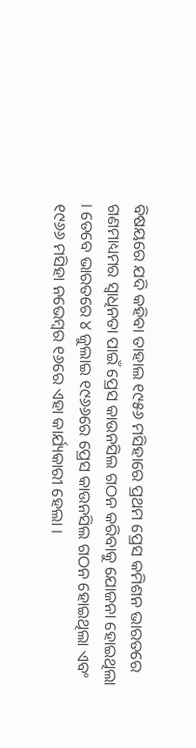ବିଷୟରେ ଯଦି କହିବା ତାହାଲ ୧୯୫୬ ମସିହାରେ ପ୍ରଥମ ପ୍ରେସ କମିଶନ ଭାରତରେ ଗଣମାଧ୍ୟମର ସ୍ବାଧିନତା ପାଇଁ ପ୍ରେସ କାଉନସିଲ ଗଠନ କରିବାକୁ ଯୋଜନା ହୋଇଥିଲା । ତେବେ ଭାରତରେ ୪ ଜୁଲାଇ ୧୯୬୬ରେ ପ୍ରେସ କାଉନସିଲ ଗଠନ ହୋଇଥିଲା ଏବଂ ୧୯୬୬ ମସିହା ନଭେମ୍ବର ୧୬ରେ ଏହା କାର୍ଯ୍ୟକାରୀ ହେଲା ।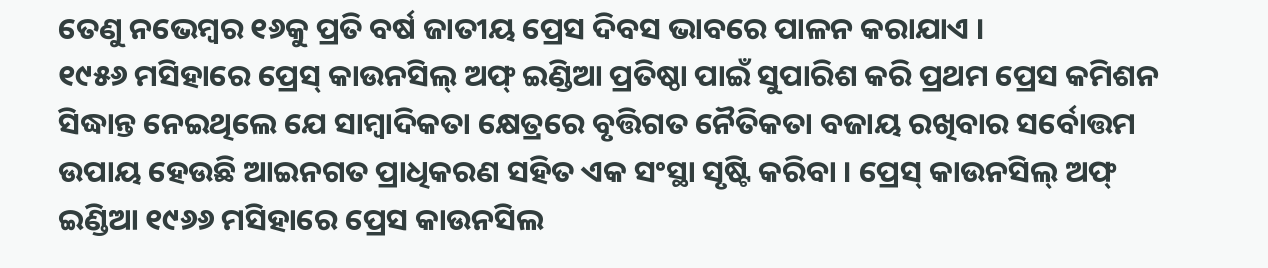ତେଣୁ ନଭେମ୍ବର ୧୬କୁ ପ୍ରତି ବର୍ଷ ଜାତୀୟ ପ୍ରେସ ଦିବସ ଭାବରେ ପାଳନ କରାଯାଏ ।
୧୯୫୬ ମସିହାରେ ପ୍ରେସ୍ କାଉନସିଲ୍ ଅଫ୍ ଇଣ୍ଡିଆ ପ୍ରତିଷ୍ଠା ପାଇଁ ସୁପାରିଶ କରି ପ୍ରଥମ ପ୍ରେସ କମିଶନ ସିଦ୍ଧାନ୍ତ ନେଇଥିଲେ ଯେ ସାମ୍ବାଦିକତା କ୍ଷେତ୍ରରେ ବୃତ୍ତିଗତ ନୈତିକତା ବଜାୟ ରଖିବାର ସର୍ବୋତ୍ତମ ଉପାୟ ହେଉଛି ଆଇନଗତ ପ୍ରାଧିକରଣ ସହିତ ଏକ ସଂସ୍ଥା ସୃଷ୍ଟି କରିବା । ପ୍ରେସ୍ କାଉନସିଲ୍ ଅଫ୍ ଇଣ୍ଡିଆ ୧୯୬୬ ମସିହାରେ ପ୍ରେସ କାଉନସିଲ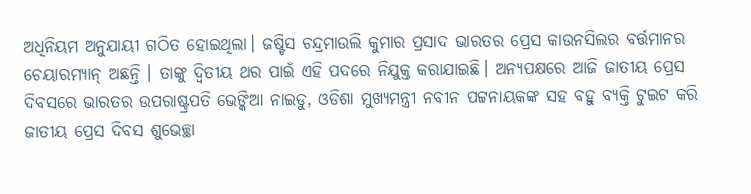ଅଧିନିୟମ ଅନୁଯାୟୀ ଗଠିତ ହୋଇଥିଲା। ଜଷ୍ଟିସ ଚନ୍ଦ୍ରମାଉଲି କୁମାର ପ୍ରସାଦ ଭାରତର ପ୍ରେସ କାଉନସିଲର ବର୍ତ୍ତମାନର ଚେୟାରମ୍ୟାନ୍ ଅଛନ୍ତି । ତାଙ୍କୁ ଦ୍ୱିତୀୟ ଥର ପାଇଁ ଏହି ପଦରେ ନିଯୁକ୍ତ କରାଯାଇଛି। ଅନ୍ୟପକ୍ଷରେ ଆଜି ଜାତୀୟ ପ୍ରେସ ଦିବସରେ ଭାରତର ଉପରାଷ୍ଟ୍ରପତି ଭେଙ୍କିଆ ନାଇଡୁ, ଓଡିଶା ମୁଖ୍ୟମନ୍ତ୍ରୀ ନବୀନ ପଟ୍ଟନାୟକଙ୍କ ସହ ବହୁ ବ୍ୟକ୍ତି ଟୁଇଟ କରି ଜାତୀୟ ପ୍ରେସ ଦିବସ ଶୁଭେଚ୍ଛା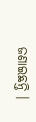ଜଣାଇଛନ୍ତି ।